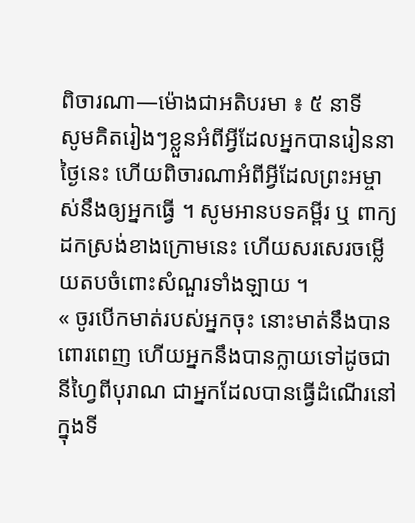ពិចារណា—ម៉ោងជាអតិបរមា ៖ ៥ នាទី
សូមគិតរៀងៗខ្លួនអំពីអ្វីដែលអ្នកបានរៀននាថ្ងៃនេះ ហើយពិចារណាអំពីអ្វីដែលព្រះអម្ចាស់នឹងឲ្យអ្នកធ្វើ ។ សូមអានបទគម្ពីរ ឬ ពាក្យដកស្រង់ខាងក្រោមនេះ ហើយសរសេរចម្លើយតបចំពោះសំណួរទាំងឡាយ ។
« ចូរបើកមាត់របស់អ្នកចុះ នោះមាត់នឹងបានពោរពេញ ហើយអ្នកនឹងបានក្លាយទៅដូចជា នីហ្វៃពីបុរាណ ជាអ្នកដែលបានធ្វើដំណើរនៅក្នុងទី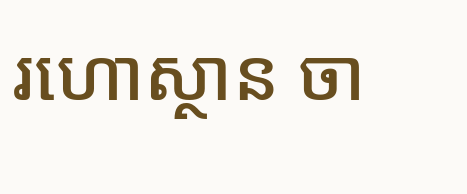រហោស្ថាន ចា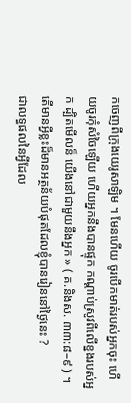កចេញពីក្រុងយេរូសាឡិម ។ មែនហើយ ចូរបើកមាត់របស់អ្នកចុះ ហើយចូរកុំសំចៃឡើយ ហើយអ្នកនឹងបានផ្ទុក កណ្ដាប់ស្រូវពីលើខ្នងរបស់អ្នក ដ្បិតមើលន៏ យើងនៅជាមួយនឹងអ្នក » ( គ.និងស. ៣៣:៨–៩ ) ។
តើមានអ្វីខ្លះដ៏មានអត្ថន័យបំផុតដែលខ្ញុំបានរៀននៅថ្ងៃនេះ ?
ជាលទ្ធផលនៃអ្វីដែល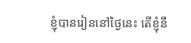ខ្ញុំបានរៀននៅថ្ងៃនេះ តើខ្ញុំនឹ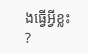ងធ្វើអ្វីខ្លះ ?